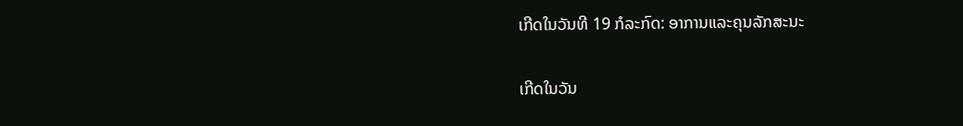ເກີດໃນວັນທີ 19 ກໍລະກົດ: ອາການແລະຄຸນລັກສະນະ

ເກີດໃນວັນ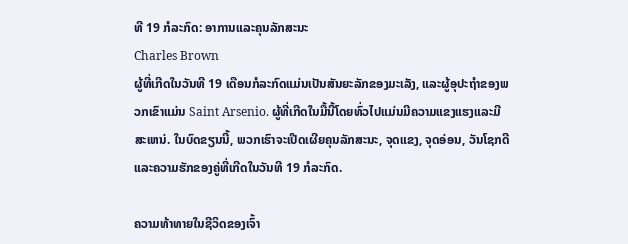ທີ 19 ກໍລະກົດ: ອາການແລະຄຸນລັກສະນະ
Charles Brown
ຜູ້ທີ່ເກີດໃນວັນທີ 19 ເດືອນກໍລະກົດແມ່ນເປັນສັນຍະລັກຂອງມະເລັງ, ແລະຜູ້ອຸປະຖໍາຂອງພວກເຂົາແມ່ນ Saint Arsenio. ຜູ້ທີ່ເກີດໃນມື້ນີ້ໂດຍທົ່ວໄປແມ່ນມີຄວາມແຂງແຮງແລະມີສະເຫນ່. ໃນບົດຂຽນນີ້, ພວກເຮົາຈະເປີດເຜີຍຄຸນລັກສະນະ, ຈຸດແຂງ, ຈຸດອ່ອນ, ວັນໂຊກດີແລະຄວາມຮັກຂອງຄູ່ທີ່ເກີດໃນວັນທີ 19 ກໍລະກົດ.

ຄວາມທ້າທາຍໃນຊີວິດຂອງເຈົ້າ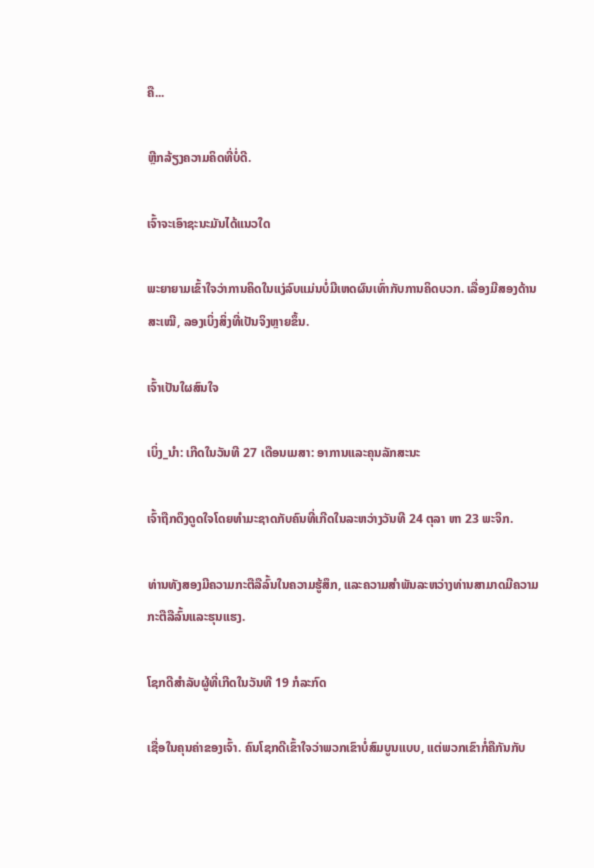ຄື...

ຫຼີກລ້ຽງຄວາມຄິດທີ່ບໍ່ດີ.

ເຈົ້າຈະເອົາຊະນະມັນໄດ້ແນວໃດ

ພະຍາຍາມເຂົ້າໃຈວ່າການຄິດໃນແງ່ລົບແມ່ນບໍ່ມີເຫດຜົນເທົ່າກັບການຄິດບວກ. ເລື່ອງມີສອງດ້ານສະເໝີ, ລອງເບິ່ງສິ່ງທີ່ເປັນຈິງຫຼາຍຂຶ້ນ.

ເຈົ້າເປັນໃຜສົນໃຈ

ເບິ່ງ_ນຳ: ເກີດໃນວັນທີ 27 ເດືອນເມສາ: ອາການແລະຄຸນລັກສະນະ

ເຈົ້າຖືກດຶງດູດໃຈໂດຍທໍາມະຊາດກັບຄົນທີ່ເກີດໃນລະຫວ່າງວັນທີ 24 ຕຸລາ ຫາ 23 ພະຈິກ.

ທ່ານທັງສອງມີຄວາມກະຕືລືລົ້ນໃນຄວາມຮູ້ສຶກ, ແລະຄວາມສໍາພັນລະຫວ່າງທ່ານສາມາດມີຄວາມກະຕືລືລົ້ນແລະຮຸນແຮງ.

ໂຊກດີສໍາລັບຜູ້ທີ່ເກີດໃນວັນທີ 19 ກໍລະກົດ

ເຊື່ອໃນຄຸນຄ່າຂອງເຈົ້າ. ຄົນໂຊກດີເຂົ້າໃຈວ່າພວກເຂົາບໍ່ສົມບູນແບບ, ແຕ່ພວກເຂົາກໍ່ຄືກັນກັບ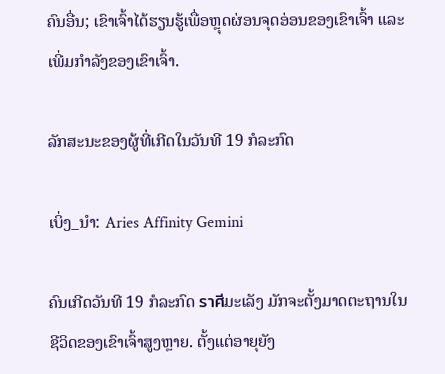ຄົນອື່ນ; ເຂົາເຈົ້າໄດ້ຮຽນຮູ້ເພື່ອຫຼຸດຜ່ອນຈຸດອ່ອນຂອງເຂົາເຈົ້າ ແລະເພີ່ມກໍາລັງຂອງເຂົາເຈົ້າ.

ລັກສະນະຂອງຜູ້ທີ່ເກີດໃນວັນທີ 19 ກໍລະກົດ

ເບິ່ງ_ນຳ: Aries Affinity Gemini

ຄົນເກີດວັນທີ 19 ກໍລະກົດ ราศีມະເລັງ ມັກຈະຕັ້ງມາດຕະຖານໃນຊີວິດຂອງເຂົາເຈົ້າສູງຫຼາຍ. ຕັ້ງແຕ່ອາຍຸຍັງ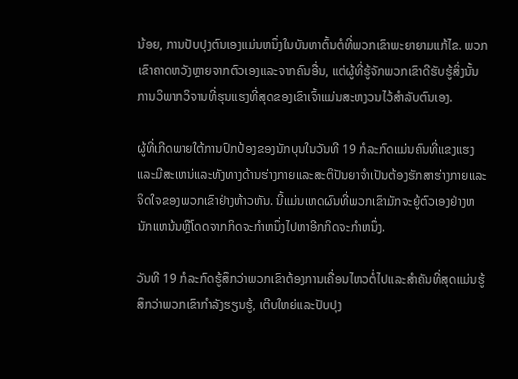ນ້ອຍ, ການປັບປຸງຕົນເອງແມ່ນຫນຶ່ງໃນບັນຫາຕົ້ນຕໍທີ່ພວກເຂົາພະຍາຍາມແກ້ໄຂ. ພວກເຂົາຄາດຫວັງຫຼາຍຈາກຕົວເອງແລະຈາກຄົນອື່ນ, ແຕ່ຜູ້ທີ່ຮູ້ຈັກພວກເຂົາດີຮັບຮູ້ສິ່ງນັ້ນການວິພາກວິຈານທີ່ຮຸນແຮງທີ່ສຸດຂອງເຂົາເຈົ້າແມ່ນສະຫງວນໄວ້ສໍາລັບຕົນເອງ.

ຜູ້ທີ່ເກີດພາຍໃຕ້ການປົກປ້ອງຂອງນັກບຸນໃນວັນທີ 19 ກໍລະກົດແມ່ນຄົນທີ່ແຂງແຮງແລະມີສະເຫນ່ແລະທັງທາງດ້ານຮ່າງກາຍແລະສະຕິປັນຍາຈໍາເປັນຕ້ອງຮັກສາຮ່າງກາຍແລະຈິດໃຈຂອງພວກເຂົາຢ່າງຫ້າວຫັນ. ນີ້ແມ່ນເຫດຜົນທີ່ພວກເຂົາມັກຈະຍູ້ຕົວເອງຢ່າງຫນັກແຫນ້ນຫຼືໂດດຈາກກິດຈະກໍາຫນຶ່ງໄປຫາອີກກິດຈະກໍາຫນຶ່ງ.

ວັນທີ 19 ກໍລະກົດຮູ້ສຶກວ່າພວກເຂົາຕ້ອງການເຄື່ອນໄຫວຕໍ່ໄປແລະສໍາຄັນທີ່ສຸດແມ່ນຮູ້ສຶກວ່າພວກເຂົາກໍາລັງຮຽນຮູ້, ເຕີບໃຫຍ່ແລະປັບປຸງ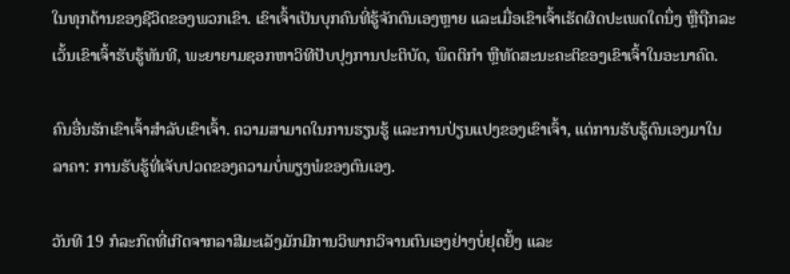ໃນທຸກດ້ານຂອງຊີວິດຂອງພວກເຂົາ. ເຂົາເຈົ້າເປັນບຸກຄົນທີ່ຮູ້ຈັກຕົນເອງຫຼາຍ ແລະເມື່ອເຂົາເຈົ້າເຮັດຜິດປະເພດໃດນຶ່ງ ຫຼືຖືກລະເວັ້ນເຂົາເຈົ້າຮັບຮູ້ທັນທີ, ພະຍາຍາມຊອກຫາວິທີປັບປຸງການປະຕິບັດ, ພຶດຕິກໍາ ຫຼືທັດສະນະຄະຕິຂອງເຂົາເຈົ້າໃນອະນາຄົດ.

ຄົນອື່ນຮັກເຂົາເຈົ້າສໍາລັບເຂົາເຈົ້າ. ຄວາມສາມາດໃນການຮຽນຮູ້ ແລະການປ່ຽນແປງຂອງເຂົາເຈົ້າ, ແຕ່ການຮັບຮູ້ຕົນເອງມາໃນລາຄາ: ການຮັບຮູ້ທີ່ເຈັບປວດຂອງຄວາມບໍ່ພຽງພໍຂອງຕົນເອງ.

ວັນທີ 19 ກໍລະກົດທີ່ເກີດຈາກລາສີມະເລັງມັກມີການວິພາກວິຈານຕົນເອງຢ່າງບໍ່ຢຸດຢັ້ງ ແລະ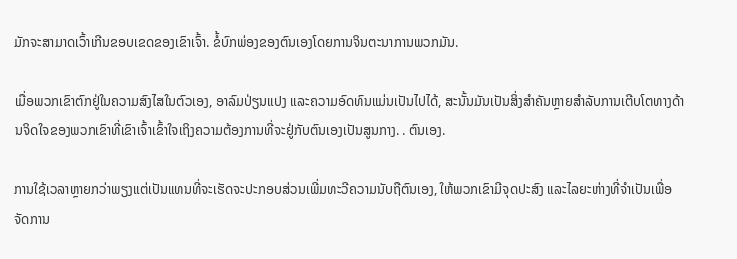ມັກຈະສາມາດເວົ້າເກີນຂອບເຂດຂອງເຂົາເຈົ້າ. ຂໍ້ບົກພ່ອງຂອງຕົນເອງໂດຍການຈິນຕະນາການພວກມັນ.

ເມື່ອພວກເຂົາຕົກຢູ່ໃນຄວາມສົງໄສໃນຕົວເອງ, ອາລົມປ່ຽນແປງ ແລະຄວາມອົດທົນແມ່ນເປັນໄປໄດ້, ສະນັ້ນມັນເປັນສິ່ງສໍາຄັນຫຼາຍສໍາລັບການເຕີບໂຕທາງດ້ານຈິດໃຈຂອງພວກເຂົາທີ່ເຂົາເຈົ້າເຂົ້າໃຈເຖິງຄວາມຕ້ອງການທີ່ຈະຢູ່ກັບຕົນເອງເປັນສູນກາງ. . ຕົນເອງ.

ການໃຊ້ເວລາຫຼາຍກວ່າພຽງແຕ່ເປັນແທນທີ່ຈະເຮັດຈະປະກອບສ່ວນເພີ່ມທະວີຄວາມນັບຖືຕົນເອງ, ໃຫ້ພວກເຂົາມີຈຸດປະສົງ ແລະໄລຍະຫ່າງທີ່ຈໍາເປັນເພື່ອຈັດການ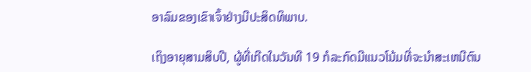ອາລົມຂອງເຂົາເຈົ້າຢ່າງມີປະສິດທິພາບ.

ເຖິງອາຍຸສາມສິບປີ, ຜູ້ທີ່ເກີດໃນວັນທີ 19 ກໍລະກົດມີແນວໂນ້ມທີ່ຈະນໍາສະເຫນີຕົນ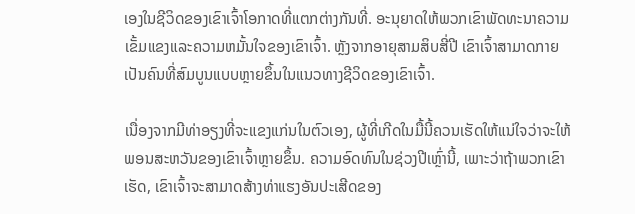ເອງໃນຊີວິດຂອງເຂົາເຈົ້າໂອກາດທີ່ແຕກຕ່າງກັນທີ່. ອະນຸຍາດໃຫ້ພວກເຂົາພັດທະນາຄວາມເຂັ້ມແຂງແລະຄວາມຫມັ້ນໃຈຂອງເຂົາເຈົ້າ. ຫຼັງຈາກອາຍຸສາມສິບສີ່ປີ ເຂົາເຈົ້າສາມາດກາຍເປັນຄົນທີ່ສົມບູນແບບຫຼາຍຂຶ້ນໃນແນວທາງຊີວິດຂອງເຂົາເຈົ້າ.

ເນື່ອງຈາກມີທ່າອຽງທີ່ຈະແຂງແກ່ນໃນຕົວເອງ, ຜູ້ທີ່ເກີດໃນມື້ນີ້ຄວນເຮັດໃຫ້ແນ່ໃຈວ່າຈະໃຫ້ພອນສະຫວັນຂອງເຂົາເຈົ້າຫຼາຍຂຶ້ນ. ຄວາມອົດທົນໃນຊ່ວງປີເຫຼົ່ານີ້, ເພາະວ່າຖ້າພວກເຂົາເຮັດ, ເຂົາເຈົ້າຈະສາມາດສ້າງທ່າແຮງອັນປະເສີດຂອງ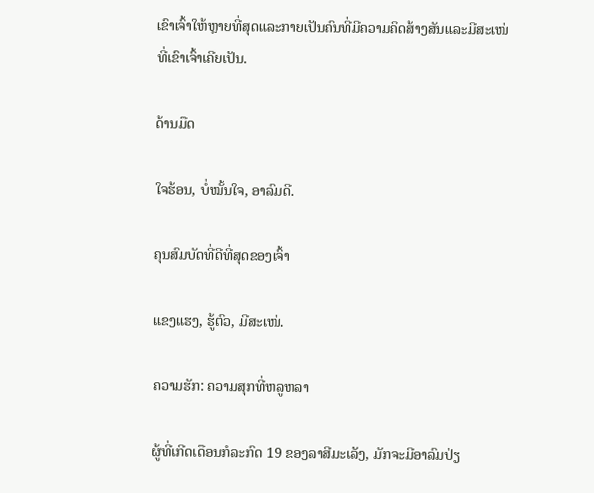ເຂົາເຈົ້າໃຫ້ຫຼາຍທີ່ສຸດແລະກາຍເປັນຄົນທີ່ມີຄວາມຄິດສ້າງສັນແລະມີສະເໜ່ທີ່ເຂົາເຈົ້າເຄີຍເປັນ.

ດ້ານມືດ

ໃຈຮ້ອນ, ບໍ່ໝັ້ນໃຈ, ອາລົມດີ.

ຄຸນສົມບັດທີ່ດີທີ່ສຸດຂອງເຈົ້າ

ແຂງແຮງ, ຮູ້ຕົວ, ມີສະເໜ່.

ຄວາມຮັກ: ຄວາມສຸກທີ່ຫລູຫລາ

ຜູ້ທີ່ເກີດເດືອນກໍລະກົດ 19 ຂອງລາສີມະເລັງ, ມັກຈະມີອາລົມປ່ຽ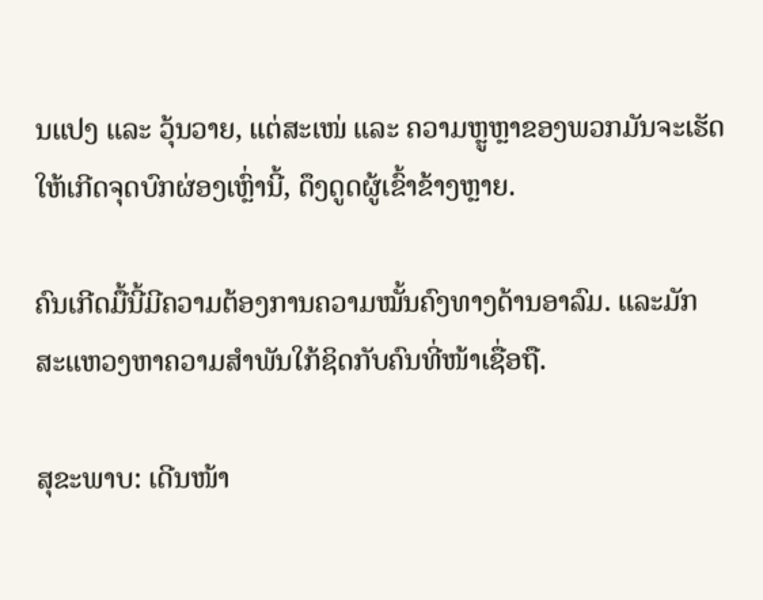ນແປງ ແລະ ວຸ້ນວາຍ, ແຕ່ສະເໜ່ ແລະ ຄວາມຫຼູຫຼາຂອງພວກມັນຈະເຮັດໃຫ້ເກີດຈຸດບົກຜ່ອງເຫຼົ່ານີ້, ດຶງດູດຜູ້ເຂົ້າຂ້າງຫຼາຍ.

ຄົນເກີດມື້ນີ້ມີຄວາມຕ້ອງການຄວາມໝັ້ນຄົງທາງດ້ານອາລົມ. ແລະມັກສະແຫວງຫາຄວາມສຳພັນໃກ້ຊິດກັບຄົນທີ່ໜ້າເຊື່ອຖື.

ສຸຂະພາບ: ເດີນໜ້າ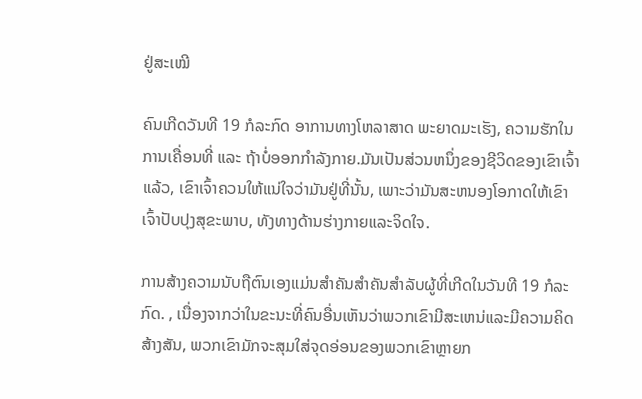ຢູ່ສະເໝີ

ຄົນເກີດວັນທີ 19 ກໍລະກົດ ອາການທາງໂຫລາສາດ ພະຍາດມະເຮັງ, ຄວາມຮັກໃນການເຄື່ອນທີ່ ແລະ ຖ້າບໍ່ອອກກຳລັງກາຍ.ມັນເປັນສ່ວນຫນຶ່ງຂອງຊີວິດຂອງເຂົາເຈົ້າແລ້ວ, ເຂົາເຈົ້າຄວນໃຫ້ແນ່ໃຈວ່າມັນຢູ່ທີ່ນັ້ນ, ເພາະວ່າມັນສະຫນອງໂອກາດໃຫ້ເຂົາເຈົ້າປັບປຸງສຸຂະພາບ, ທັງທາງດ້ານຮ່າງກາຍແລະຈິດໃຈ.

ການສ້າງຄວາມນັບຖືຕົນເອງແມ່ນສໍາຄັນສໍາຄັນສໍາລັບຜູ້ທີ່ເກີດໃນວັນທີ 19 ກໍລະກົດ. , ເນື່ອງຈາກວ່າໃນຂະນະທີ່ຄົນອື່ນເຫັນວ່າພວກເຂົາມີສະເຫນ່ແລະມີຄວາມຄິດສ້າງສັນ, ພວກເຂົາມັກຈະສຸມໃສ່ຈຸດອ່ອນຂອງພວກເຂົາຫຼາຍກ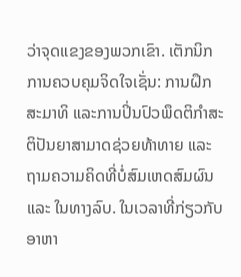ວ່າຈຸດແຂງຂອງພວກເຂົາ. ເຕັກນິກການຄວບຄຸມຈິດໃຈເຊັ່ນ: ການຝຶກສະມາທິ ແລະການປິ່ນປົວພຶດຕິກຳສະຕິປັນຍາສາມາດຊ່ວຍທ້າທາຍ ແລະ ຖາມຄວາມຄິດທີ່ບໍ່ສົມເຫດສົມຜົນ ແລະ ໃນທາງລົບ. ໃນເວລາທີ່ກ່ຽວກັບອາຫາ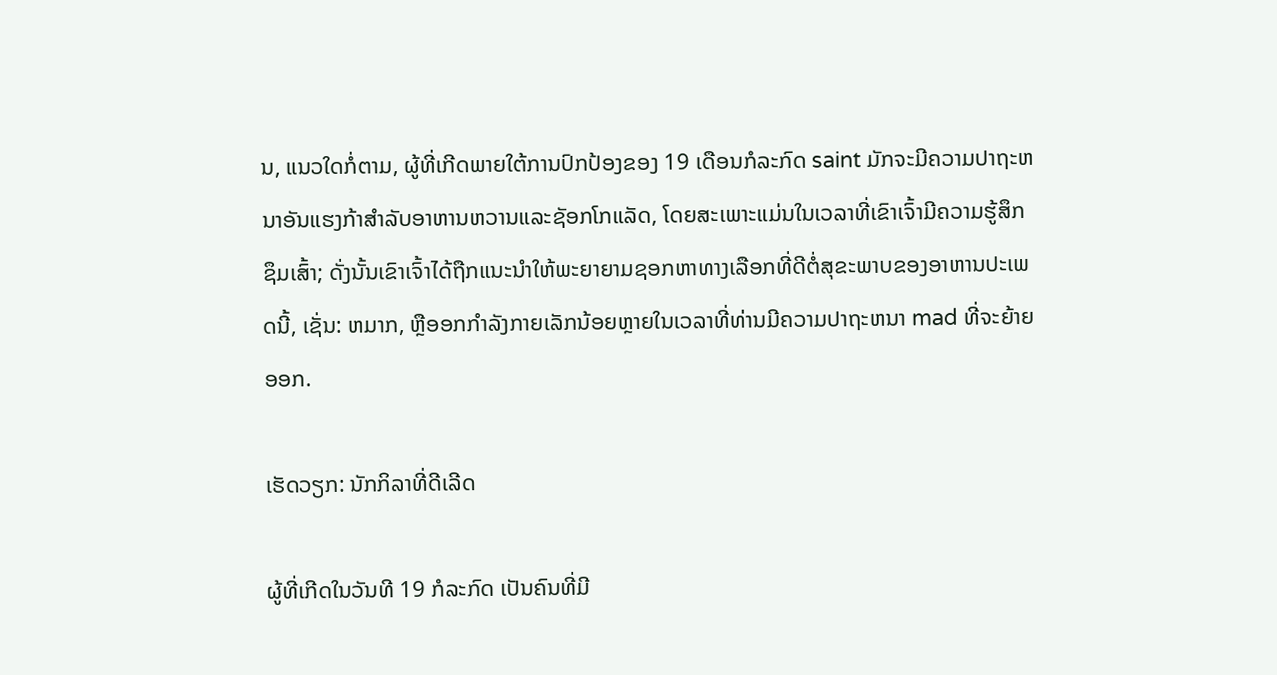ນ, ແນວໃດກໍ່ຕາມ, ຜູ້ທີ່ເກີດພາຍໃຕ້ການປົກປ້ອງຂອງ 19 ເດືອນກໍລະກົດ saint ມັກຈະມີຄວາມປາຖະຫນາອັນແຮງກ້າສໍາລັບອາຫານຫວານແລະຊັອກໂກແລັດ, ໂດຍສະເພາະແມ່ນໃນເວລາທີ່ເຂົາເຈົ້າມີຄວາມຮູ້ສຶກຊຶມເສົ້າ; ດັ່ງນັ້ນເຂົາເຈົ້າໄດ້ຖືກແນະນໍາໃຫ້ພະຍາຍາມຊອກຫາທາງເລືອກທີ່ດີຕໍ່ສຸຂະພາບຂອງອາຫານປະເພດນີ້, ເຊັ່ນ: ຫມາກ, ຫຼືອອກກໍາລັງກາຍເລັກນ້ອຍຫຼາຍໃນເວລາທີ່ທ່ານມີຄວາມປາຖະຫນາ mad ທີ່ຈະຍ້າຍອອກ.

ເຮັດວຽກ: ນັກກິລາທີ່ດີເລີດ

ຜູ້ທີ່ເກີດໃນວັນທີ 19 ກໍລະກົດ ເປັນຄົນທີ່ມີ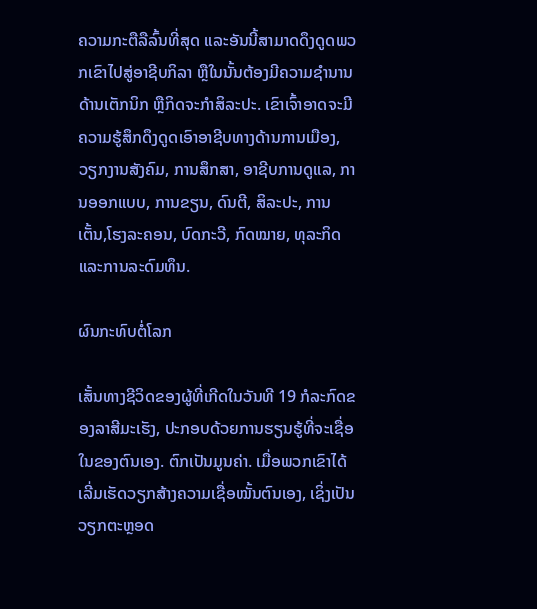ຄວາມກະຕືລືລົ້ນທີ່ສຸດ ແລະອັນນີ້ສາມາດດຶງດູດພວກເຂົາໄປສູ່ອາຊີບກິລາ ຫຼືໃນນັ້ນຕ້ອງມີຄວາມຊຳນານດ້ານເຕັກນິກ ຫຼືກິດຈະກຳສິລະປະ. ເຂົາເຈົ້າອາດຈະມີຄວາມຮູ້ສຶກດຶງດູດເອົາອາຊີບທາງດ້ານການເມືອງ, ວຽກງານສັງຄົມ, ການສຶກສາ, ອາຊີບການດູແລ, ການອອກແບບ, ການຂຽນ, ດົນຕີ, ສິລະປະ, ການເຕັ້ນ,ໂຮງລະຄອນ, ບົດກະວີ, ກົດໝາຍ, ທຸລະກິດ ແລະການລະດົມທຶນ.

ຜົນກະທົບຕໍ່ໂລກ

ເສັ້ນທາງຊີວິດຂອງຜູ້ທີ່ເກີດໃນວັນທີ 19 ກໍລະກົດຂອງລາສີມະເຮັງ, ປະກອບດ້ວຍການຮຽນຮູ້ທີ່ຈະເຊື່ອໃນຂອງຕົນເອງ. ຕົກເປັນມູນຄ່າ. ເມື່ອພວກເຂົາໄດ້ເລີ່ມເຮັດວຽກສ້າງຄວາມເຊື່ອໝັ້ນຕົນເອງ, ເຊິ່ງເປັນວຽກຕະຫຼອດ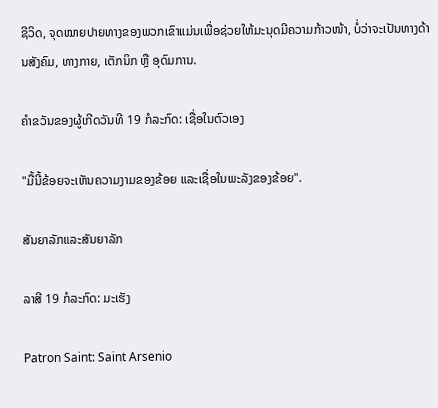ຊີວິດ, ຈຸດໝາຍປາຍທາງຂອງພວກເຂົາແມ່ນເພື່ອຊ່ວຍໃຫ້ມະນຸດມີຄວາມກ້າວໜ້າ, ບໍ່ວ່າຈະເປັນທາງດ້ານສັງຄົມ, ທາງກາຍ, ເຕັກນິກ ຫຼື ອຸດົມການ.

ຄຳຂວັນຂອງຜູ້ເກີດວັນທີ 19 ກໍລະກົດ: ເຊື່ອໃນຕົວເອງ

"ມື້ນີ້ຂ້ອຍຈະເຫັນຄວາມງາມຂອງຂ້ອຍ ແລະເຊື່ອໃນພະລັງຂອງຂ້ອຍ".

ສັນຍາລັກແລະສັນຍາລັກ

ລາສີ 19 ກໍລະກົດ: ມະເຮັງ

Patron Saint: Saint Arsenio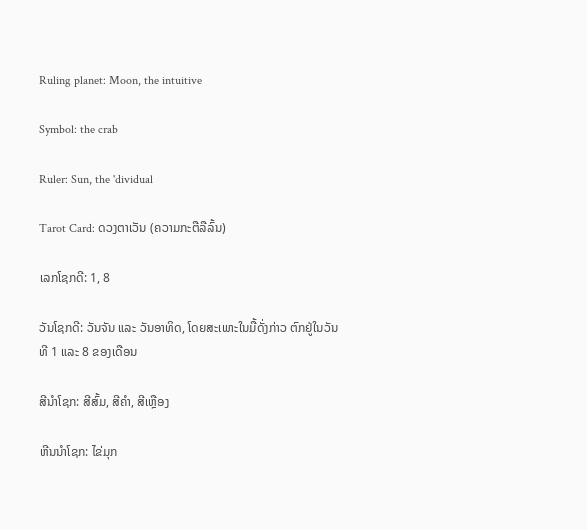Ruling planet: Moon, the intuitive

Symbol: the crab

Ruler: Sun, the 'dividual

Tarot Card: ດວງຕາເວັນ (ຄວາມກະຕືລືລົ້ນ)

ເລກໂຊກດີ: 1, 8

ວັນໂຊກດີ: ວັນຈັນ ແລະ ວັນອາທິດ, ໂດຍສະເພາະໃນມື້ດັ່ງກ່າວ ຕົກຢູ່ໃນວັນທີ 1 ແລະ 8 ຂອງເດືອນ

ສີນຳໂຊກ: ສີສົ້ມ, ສີຄຳ, ສີເຫຼືອງ

ຫີນນຳໂຊກ: ໄຂ່ມຸກ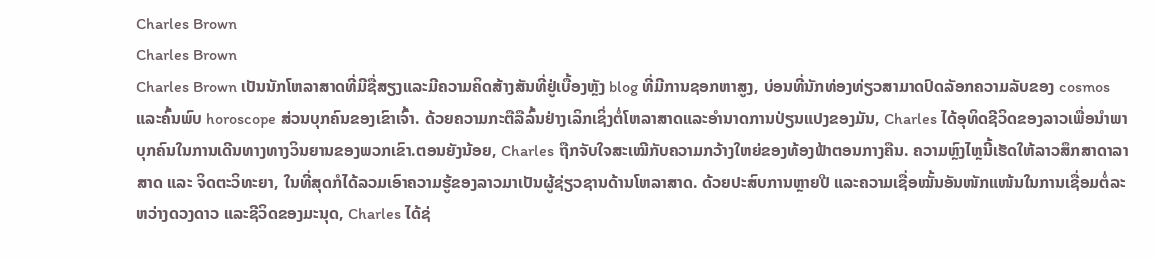Charles Brown
Charles Brown
Charles Brown ເປັນນັກໂຫລາສາດທີ່ມີຊື່ສຽງແລະມີຄວາມຄິດສ້າງສັນທີ່ຢູ່ເບື້ອງຫຼັງ blog ທີ່ມີການຊອກຫາສູງ, ບ່ອນທີ່ນັກທ່ອງທ່ຽວສາມາດປົດລັອກຄວາມລັບຂອງ cosmos ແລະຄົ້ນພົບ horoscope ສ່ວນບຸກຄົນຂອງເຂົາເຈົ້າ. ດ້ວຍຄວາມກະຕືລືລົ້ນຢ່າງເລິກເຊິ່ງຕໍ່ໂຫລາສາດແລະອໍານາດການປ່ຽນແປງຂອງມັນ, Charles ໄດ້ອຸທິດຊີວິດຂອງລາວເພື່ອນໍາພາບຸກຄົນໃນການເດີນທາງທາງວິນຍານຂອງພວກເຂົາ.ຕອນຍັງນ້ອຍ, Charles ຖືກຈັບໃຈສະເໝີກັບຄວາມກວ້າງໃຫຍ່ຂອງທ້ອງຟ້າຕອນກາງຄືນ. ຄວາມຫຼົງໄຫຼນີ້ເຮັດໃຫ້ລາວສຶກສາດາລາສາດ ແລະ ຈິດຕະວິທະຍາ, ໃນທີ່ສຸດກໍໄດ້ລວມເອົາຄວາມຮູ້ຂອງລາວມາເປັນຜູ້ຊ່ຽວຊານດ້ານໂຫລາສາດ. ດ້ວຍປະສົບການຫຼາຍປີ ແລະຄວາມເຊື່ອໝັ້ນອັນໜັກແໜ້ນໃນການເຊື່ອມຕໍ່ລະຫວ່າງດວງດາວ ແລະຊີວິດຂອງມະນຸດ, Charles ໄດ້ຊ່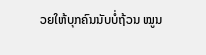ວຍໃຫ້ບຸກຄົນນັບບໍ່ຖ້ວນ ໝູນ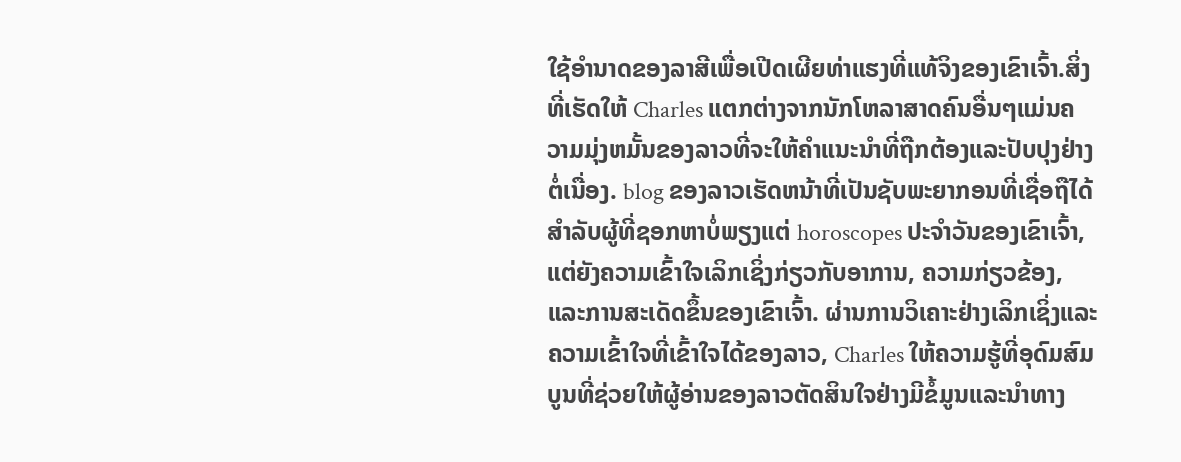ໃຊ້ອຳນາດຂອງລາສີເພື່ອເປີດເຜີຍທ່າແຮງທີ່ແທ້ຈິງຂອງເຂົາເຈົ້າ.ສິ່ງທີ່ເຮັດໃຫ້ Charles ແຕກຕ່າງຈາກນັກໂຫລາສາດຄົນອື່ນໆແມ່ນຄວາມມຸ່ງຫມັ້ນຂອງລາວທີ່ຈະໃຫ້ຄໍາແນະນໍາທີ່ຖືກຕ້ອງແລະປັບປຸງຢ່າງຕໍ່ເນື່ອງ. blog ຂອງລາວເຮັດຫນ້າທີ່ເປັນຊັບພະຍາກອນທີ່ເຊື່ອຖືໄດ້ສໍາລັບຜູ້ທີ່ຊອກຫາບໍ່ພຽງແຕ່ horoscopes ປະຈໍາວັນຂອງເຂົາເຈົ້າ, ແຕ່ຍັງຄວາມເຂົ້າໃຈເລິກເຊິ່ງກ່ຽວກັບອາການ, ຄວາມກ່ຽວຂ້ອງ, ແລະການສະເດັດຂຶ້ນຂອງເຂົາເຈົ້າ. ຜ່ານການວິເຄາະຢ່າງເລິກເຊິ່ງແລະຄວາມເຂົ້າໃຈທີ່ເຂົ້າໃຈໄດ້ຂອງລາວ, Charles ໃຫ້ຄວາມຮູ້ທີ່ອຸດົມສົມບູນທີ່ຊ່ວຍໃຫ້ຜູ້ອ່ານຂອງລາວຕັດສິນໃຈຢ່າງມີຂໍ້ມູນແລະນໍາທາງ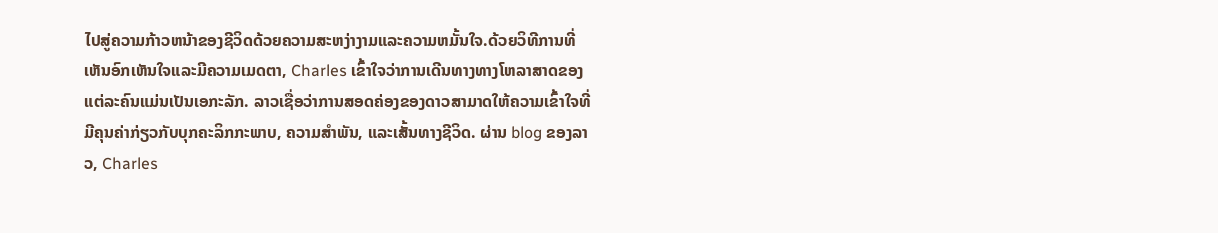ໄປສູ່ຄວາມກ້າວຫນ້າຂອງຊີວິດດ້ວຍຄວາມສະຫງ່າງາມແລະຄວາມຫມັ້ນໃຈ.ດ້ວຍວິທີການທີ່ເຫັນອົກເຫັນໃຈແລະມີຄວາມເມດຕາ, Charles ເຂົ້າໃຈວ່າການເດີນທາງທາງໂຫລາສາດຂອງແຕ່ລະຄົນແມ່ນເປັນເອກະລັກ. ລາວເຊື່ອວ່າການສອດຄ່ອງຂອງດາວສາມາດໃຫ້ຄວາມເຂົ້າໃຈທີ່ມີຄຸນຄ່າກ່ຽວກັບບຸກຄະລິກກະພາບ, ຄວາມສໍາພັນ, ແລະເສັ້ນທາງຊີວິດ. ຜ່ານ blog ຂອງລາວ, Charles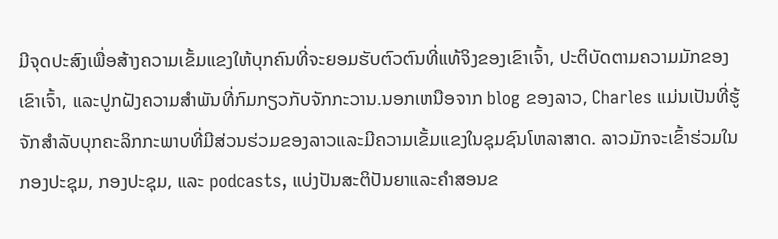ມີຈຸດປະສົງເພື່ອສ້າງຄວາມເຂັ້ມແຂງໃຫ້ບຸກຄົນທີ່ຈະຍອມຮັບຕົວຕົນທີ່ແທ້ຈິງຂອງເຂົາເຈົ້າ, ປະຕິບັດຕາມຄວາມມັກຂອງເຂົາເຈົ້າ, ແລະປູກຝັງຄວາມສໍາພັນທີ່ກົມກຽວກັບຈັກກະວານ.ນອກເຫນືອຈາກ blog ຂອງລາວ, Charles ແມ່ນເປັນທີ່ຮູ້ຈັກສໍາລັບບຸກຄະລິກກະພາບທີ່ມີສ່ວນຮ່ວມຂອງລາວແລະມີຄວາມເຂັ້ມແຂງໃນຊຸມຊົນໂຫລາສາດ. ລາວມັກຈະເຂົ້າຮ່ວມໃນກອງປະຊຸມ, ກອງປະຊຸມ, ແລະ podcasts, ແບ່ງປັນສະຕິປັນຍາແລະຄໍາສອນຂ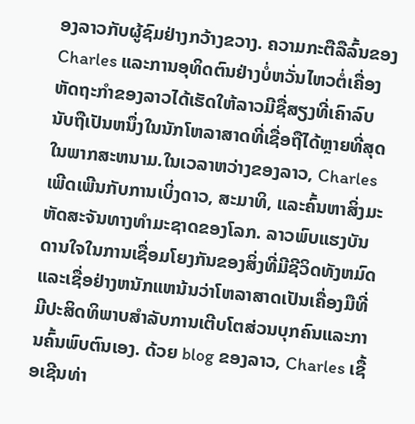ອງລາວກັບຜູ້ຊົມຢ່າງກວ້າງຂວາງ. ຄວາມກະຕືລືລົ້ນຂອງ Charles ແລະການອຸທິດຕົນຢ່າງບໍ່ຫວັ່ນໄຫວຕໍ່ເຄື່ອງຫັດຖະກໍາຂອງລາວໄດ້ເຮັດໃຫ້ລາວມີຊື່ສຽງທີ່ເຄົາລົບນັບຖືເປັນຫນຶ່ງໃນນັກໂຫລາສາດທີ່ເຊື່ອຖືໄດ້ຫຼາຍທີ່ສຸດໃນພາກສະຫນາມ.ໃນເວລາຫວ່າງຂອງລາວ, Charles ເພີດເພີນກັບການເບິ່ງດາວ, ສະມາທິ, ແລະຄົ້ນຫາສິ່ງມະຫັດສະຈັນທາງທໍາມະຊາດຂອງໂລກ. ລາວພົບແຮງບັນດານໃຈໃນການເຊື່ອມໂຍງກັນຂອງສິ່ງທີ່ມີຊີວິດທັງຫມົດແລະເຊື່ອຢ່າງຫນັກແຫນ້ນວ່າໂຫລາສາດເປັນເຄື່ອງມືທີ່ມີປະສິດທິພາບສໍາລັບການເຕີບໂຕສ່ວນບຸກຄົນແລະການຄົ້ນພົບຕົນເອງ. ດ້ວຍ blog ຂອງລາວ, Charles ເຊື້ອເຊີນທ່າ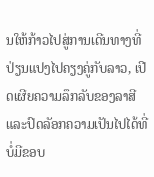ນໃຫ້ກ້າວໄປສູ່ການເດີນທາງທີ່ປ່ຽນແປງໄປຄຽງຄູ່ກັບລາວ, ເປີດເຜີຍຄວາມລຶກລັບຂອງລາສີແລະປົດລັອກຄວາມເປັນໄປໄດ້ທີ່ບໍ່ມີຂອບ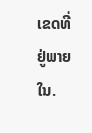ເຂດທີ່ຢູ່ພາຍໃນ.